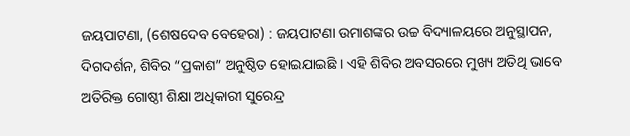ଜୟପାଟଣା, (ଶେଷଦେବ ବେହେରା) : ଜୟପାଟଣା ଉମାଶଙ୍କର ଉଚ୍ଚ ବିଦ୍ୟାଳୟରେ ଅନୁସ୍ଥାପନ, ଦିଗଦର୍ଶନ, ଶିବିର “ପ୍ରକାଶ” ଅନୁଷ୍ଠିତ ହୋଇଯାଇଛି । ଏହି ଶିବିର ଅବସରରେ ମୁଖ୍ୟ ଅତିଥି ଭାବେ ଅତିରିକ୍ତ ଗୋଷ୍ଠୀ ଶିକ୍ଷା ଅଧିକାରୀ ସୁରେନ୍ଦ୍ର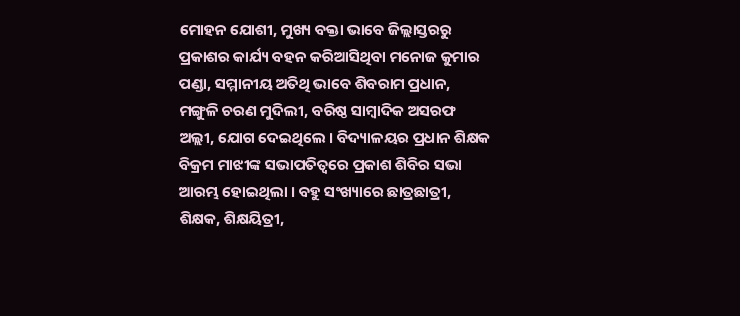ମୋହନ ଯୋଶୀ, ମୁଖ୍ୟ ବକ୍ତା ଭାବେ ଜିଲ୍ଲାସ୍ତରରୁ ପ୍ରକାଶର କାର୍ଯ୍ୟ ବହନ କରିଆସିଥିବା ମନୋଜ କୁମାର ପଣ୍ଡା, ସମ୍ମାନୀୟ ଅତିଥି ଭାବେ ଶିବରାମ ପ୍ରଧାନ, ମଙ୍ଗୁଳି ଚରଣ ମୁଦିଲୀ, ବରିଷ୍ଠ ସାମ୍ବାଦିକ ଅସରଫ ଅଲ୍ଲୀ, ଯୋଗ ଦେଇଥିଲେ । ବିଦ୍ୟାଳୟର ପ୍ରଧାନ ଶିକ୍ଷକ ବିକ୍ରମ ମାଝୀଙ୍କ ସଭାପତିତ୍ୱରେ ପ୍ରକାଶ ଶିବିର ସଭା ଆରମ୍ଭ ହୋଇଥିଲା । ବହୁ ସଂଖ୍ୟାରେ ଛାତ୍ରଛାତ୍ରୀ, ଶିକ୍ଷକ, ଶିକ୍ଷୟିତ୍ରୀ,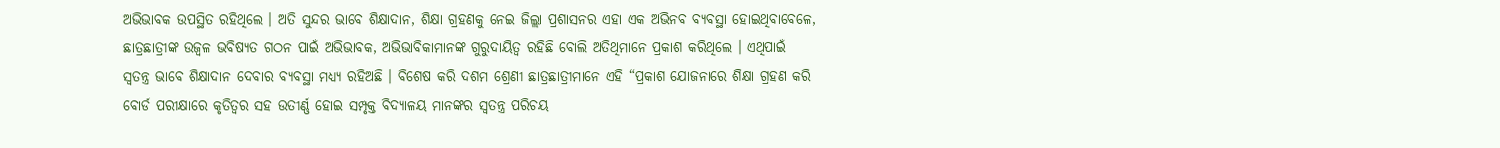ଅଭିଭାବକ ଉପସ୍ଥିତ ରହିଥିଲେ । ଅତି ସୁନ୍ଦର ଭାବେ ଶିକ୍ଷାଦାନ, ଶିକ୍ଷା ଗ୍ରହଣକୁ ନେଇ ଜିଲ୍ଲା ପ୍ରଶାସନର ଏହା ଏକ ଅଭିନବ ବ୍ୟବସ୍ଥା ହୋଇଥିବାବେଳେ, ଛାତ୍ରଛାତ୍ରୀଙ୍କ ଉଜ୍ୱଳ ଭବିଷ୍ୟତ ଗଠନ ପାଇଁ ଅଭିଭାବକ, ଅଭିଭାବିକାମାନଙ୍କ ଗୁରୁଦାୟିତ୍ୱ ରହିଛି ବୋଲି ଅତିଥିମାନେ ପ୍ରକାଶ କରିଥିଲେ । ଏଥିପାଇଁ ସ୍ୱତନ୍ତ୍ର ଭାବେ ଶିକ୍ଷାଦାନ ଦେବାର ବ୍ୟବସ୍ଥା ମଧ୍ୟ୍ୟ ରହିଅଛି । ବିଶେଷ କରି ଦଶମ ଶ୍ରେଣୀ ଛାତ୍ରଛାତ୍ରୀମାନେ ଏହି “ପ୍ରକାଶ ଯୋଜନାରେ ଶିକ୍ଷା ଗ୍ରହଣ କରି ବୋର୍ଡ ପରୀକ୍ଷାରେ କୃତିତ୍ୱର ସହ ଉତୀର୍ଣ୍ଣ ହୋଇ ସମ୍ପୃକ୍ତ ବିଦ୍ୟାଳୟ ମାନଙ୍କର ସ୍ୱତନ୍ତ୍ର ପରିଚୟ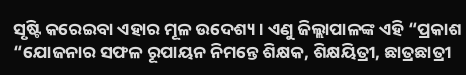ସୃଷ୍ଟି କରେଇବା ଏହାର ମୂଳ ଉଦେଶ୍ୟ । ଏଣୁ ଜିଲ୍ଲାପାଳଙ୍କ ଏହି “ପ୍ରକାଶ “ଯୋଜନାର ସଫଳ ରୂପାୟନ ନିମନ୍ତେ ଶିକ୍ଷକ, ଶିକ୍ଷୟିତ୍ରୀ, ଛାତ୍ରଛାତ୍ରୀ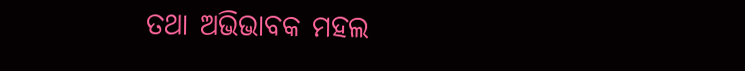ତଥା ଅଭିଭାବକ ମହଲ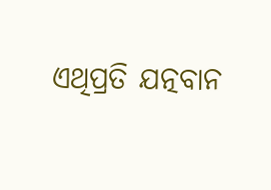ଏଥିପ୍ରତି ଯତ୍ନବାନ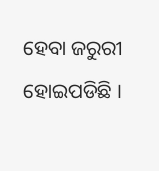ହେବା ଜରୁରୀ ହୋଇପଡିଛି ।